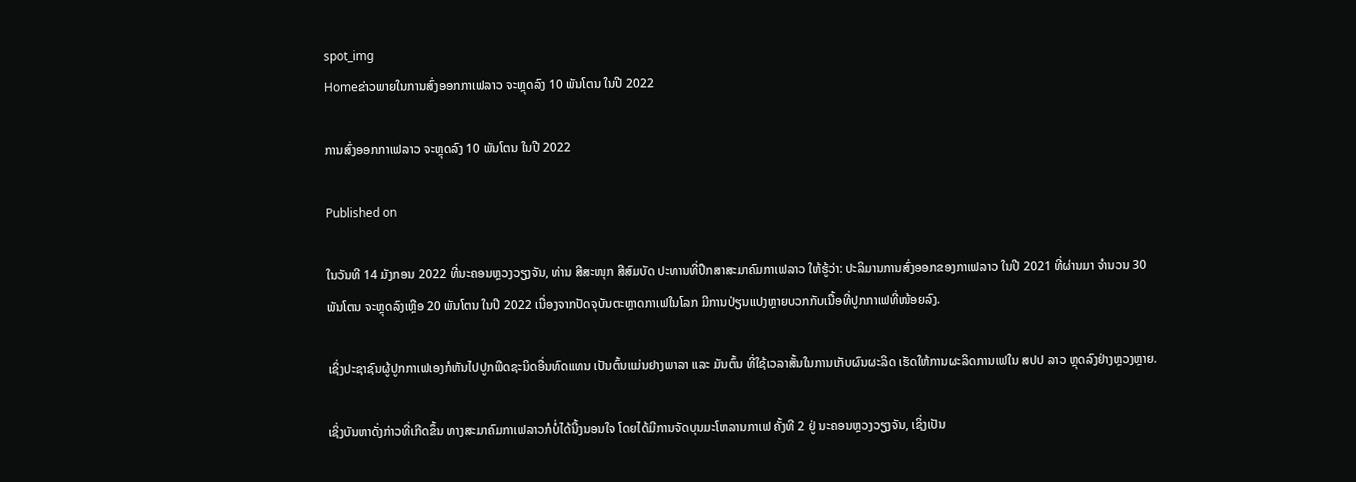spot_img
Homeຂ່າວພາຍໃນການສົ່ງອອກກາເຟລາວ ຈະຫຼຸດລົງ 10 ພັນໂຕນ ໃນປີ 2022

ການສົ່ງອອກກາເຟລາວ ຈະຫຼຸດລົງ 10 ພັນໂຕນ ໃນປີ 2022

Published on

ໃນວັນທີ 14 ມັງກອນ 2022 ທີ່ນະຄອນຫຼວງວຽງຈັນ, ທ່ານ ສີສະໜຸກ ສີສົມບັດ ປະທານທີ່ປຶກສາສະມາຄົມກາເຟລາວ ໃຫ້ຮູ້ວ່າ: ປະລິມານການສົ່ງອອກຂອງກາເຟລາວ ໃນປີ 2021 ທີ່ຜ່ານມາ ຈຳນວນ 30 ພັນໂຕນ ຈະຫຼຸດລົງເຫຼືອ 20 ພັນໂຕນ ໃນປີ 2022 ເນື່ອງຈາກປັດຈຸບັນຕະຫຼາດກາເຟໃນໂລກ ມີການປ່ຽນແປງຫຼາຍບວກກັບເນື້ອທີ່ປູກກາເຟທີ່ໜ້ອຍລົງ.

ເຊິ່ງປະຊາຊົນຜູ້ປູກກາເຟເອງກໍຫັນໄປປູກພືດຊະນິດອື່ນທົດແທນ ເປັນຕົ້ນແມ່ນຢາງພາລາ ແລະ ມັນຕົ້ນ ທີ່ໃຊ້ເວລາສັ້ນໃນການເກັບຜົນຜະລິດ ເຮັດໃຫ້ການຜະລິດການເຟໃນ ສປປ ລາວ ຫຼຸດລົງຢ່າງຫຼວງຫຼາຍ.

ເຊິ່ງບັນຫາດັ່ງກ່າວທີ່ເກີດຂຶ້ນ ທາງສະມາຄົມກາເຟລາວກໍບໍ່ໄດ້ນີ້ງນອນໃຈ ໂດຍໄດ້ມີການຈັດບຸນມະໂຫລານກາເຟ ຄັ້ງທີ 2 ຢູ່ ນະຄອນຫຼວງວຽງຈັນ, ເຊິ່ງເປັນ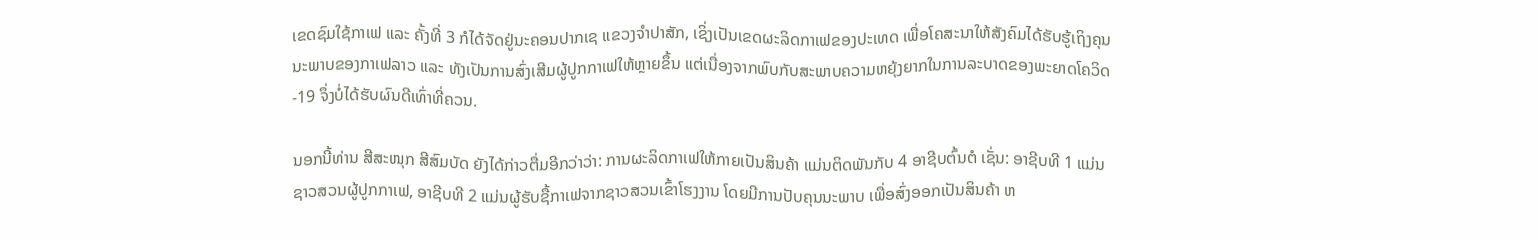ເຂດຊົມໃຊ້ກາເຟ ແລະ ຄັ້ງທີ່ 3 ກໍໄດ້ຈັດຢູ່ນະຄອນປາກເຊ ແຂວງຈຳປາສັກ, ເຊິ່ງເປັນເຂດຜະລິດກາເຟຂອງປະເທດ ເພື່ອໂຄສະນາໃຫ້ສັງຄົມໄດ້ຮັບຮູ້ເຖິງຄຸນນະພາບຂອງກາເຟລາວ ແລະ ທັງເປັນການສົ່ງເສີມຜູ້ປູກກາເຟໃຫ້ຫຼາຍຂຶ້ນ ແຕ່ເນື່ອງຈາກພົບກັບສະພາບຄວາມຫຍຸ້ງຍາກໃນການລະບາດຂອງພະຍາດໂຄວິດ-19 ຈຶ່ງບໍ່ໄດ້ຮັບຜົນດີເທົ່າທີ່ຄວນ.

ນອກນີ້ທ່ານ ສີສະໜຸກ ສີສົມບັດ ຍັງໄດ້ກ່າວຕື່ມອີກວ່າວ່າ: ການຜະລິດກາເຟໃຫ້ກາຍເປັນສິນຄ້າ ແມ່ນຕິດພັນກັບ 4 ອາຊີບຕົ້ນຕໍ ເຊັ່ນ: ອາຊີບທີ 1 ແມ່ນຊາວສວນຜູ້ປູກກາເຟ, ອາຊີບທີ 2 ແມ່ນຜູ້ຮັບຊື້ກາເຟຈາກຊາວສວນເຂົ້າໂຮງງານ ໂດຍມີການປັບຄຸນນະພາບ ເພື່ອສົ່ງອອກເປັນສິນຄ້າ ຫ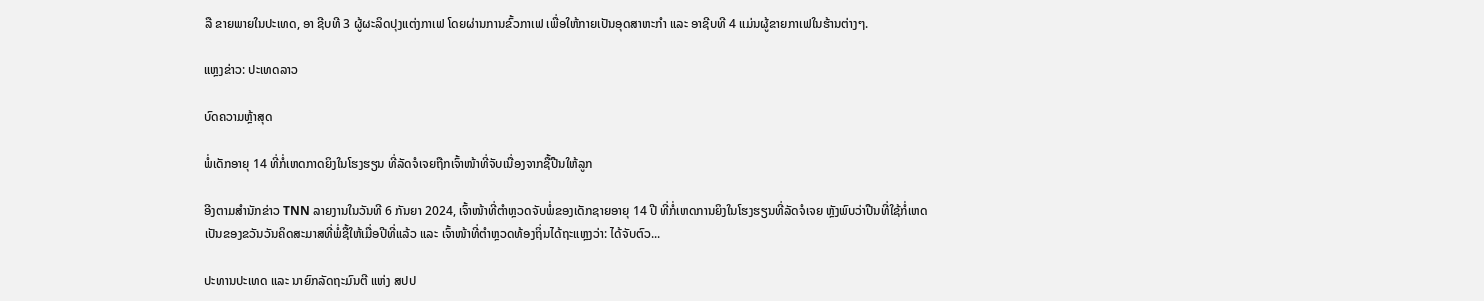ລື ຂາຍພາຍໃນປະເທດ, ອາ ຊີບທີ 3 ຜູ້ຜະລິດປຸງແຕ່ງກາເຟ ໂດຍຜ່ານການຂົ້ວກາເຟ ເພື່ອໃຫ້ກາຍເປັນອຸດສາຫະກໍາ ແລະ ອາຊີບທີ 4 ແມ່ນຜູ້ຂາຍກາເຟໃນຮ້ານຕ່າງໆ.

ແຫຼງຂ່າວ: ປະເທດລາວ

ບົດຄວາມຫຼ້າສຸດ

ພໍ່ເດັກອາຍຸ 14 ທີ່ກໍ່ເຫດກາດຍິງໃນໂຮງຮຽນ ທີ່ລັດຈໍເຈຍຖືກເຈົ້າໜ້າທີ່ຈັບເນື່ອງຈາກຊື້ປືນໃຫ້ລູກ

ອີງຕາມສຳນັກຂ່າວ TNN ລາຍງານໃນວັນທີ 6 ກັນຍາ 2024, ເຈົ້າໜ້າທີ່ຕຳຫຼວດຈັບພໍ່ຂອງເດັກຊາຍອາຍຸ 14 ປີ ທີ່ກໍ່ເຫດການຍິງໃນໂຮງຮຽນທີ່ລັດຈໍເຈຍ ຫຼັງພົບວ່າປືນທີ່ໃຊ້ກໍ່ເຫດເປັນຂອງຂວັນວັນຄິດສະມາສທີ່ພໍ່ຊື້ໃຫ້ເມື່ອປີທີ່ແລ້ວ ແລະ ເຈົ້າໜ້າທີ່ຕຳຫຼວດທ້ອງຖິ່ນໄດ້ຖະແຫຼງວ່າ: ໄດ້ຈັບຕົວ...

ປະທານປະເທດ ແລະ ນາຍົກລັດຖະມົນຕີ ແຫ່ງ ສປປ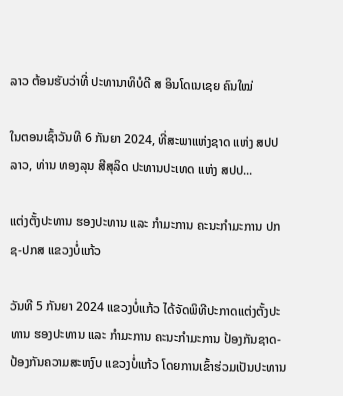ລາວ ຕ້ອນຮັບວ່າທີ່ ປະທານາທິບໍດີ ສ ອິນໂດເນເຊຍ ຄົນໃໝ່

ໃນຕອນເຊົ້າວັນທີ 6 ກັນຍາ 2024, ທີ່ສະພາແຫ່ງຊາດ ແຫ່ງ ສປປ ລາວ, ທ່ານ ທອງລຸນ ສີສຸລິດ ປະທານປະເທດ ແຫ່ງ ສປປ...

ແຕ່ງຕັ້ງປະທານ ຮອງປະທານ ແລະ ກຳມະການ ຄະນະກຳມະການ ປກຊ-ປກສ ແຂວງບໍ່ແກ້ວ

ວັນທີ 5 ກັນຍາ 2024 ແຂວງບໍ່ແກ້ວ ໄດ້ຈັດພິທີປະກາດແຕ່ງຕັ້ງປະທານ ຮອງປະທານ ແລະ ກຳມະການ ຄະນະກຳມະການ ປ້ອງກັນຊາດ-ປ້ອງກັນຄວາມສະຫງົບ ແຂວງບໍ່ແກ້ວ ໂດຍການເຂົ້າຮ່ວມເປັນປະທານ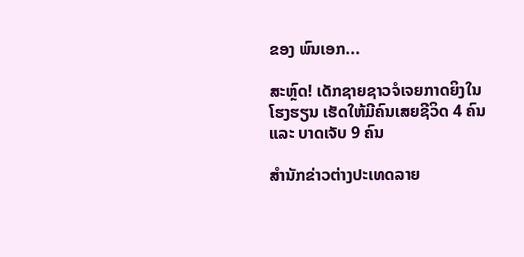ຂອງ ພົນເອກ...

ສະຫຼົດ! ເດັກຊາຍຊາວຈໍເຈຍກາດຍິງໃນໂຮງຮຽນ ເຮັດໃຫ້ມີຄົນເສຍຊີວິດ 4 ຄົນ ແລະ ບາດເຈັບ 9 ຄົນ

ສຳນັກຂ່າວຕ່າງປະເທດລາຍ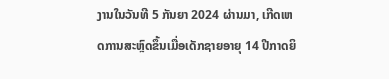ງານໃນວັນທີ 5 ກັນຍາ 2024 ຜ່ານມາ, ເກີດເຫດການສະຫຼົດຂຶ້ນເມື່ອເດັກຊາຍອາຍຸ 14 ປີກາດຍິ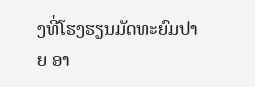ງທີ່ໂຮງຮຽນມັດທະຍົມປາຍ ອາ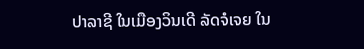ປາລາຊີ ໃນເມືອງວິນເດີ ລັດຈໍເຈຍ ໃນ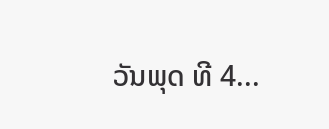ວັນພຸດ ທີ 4...